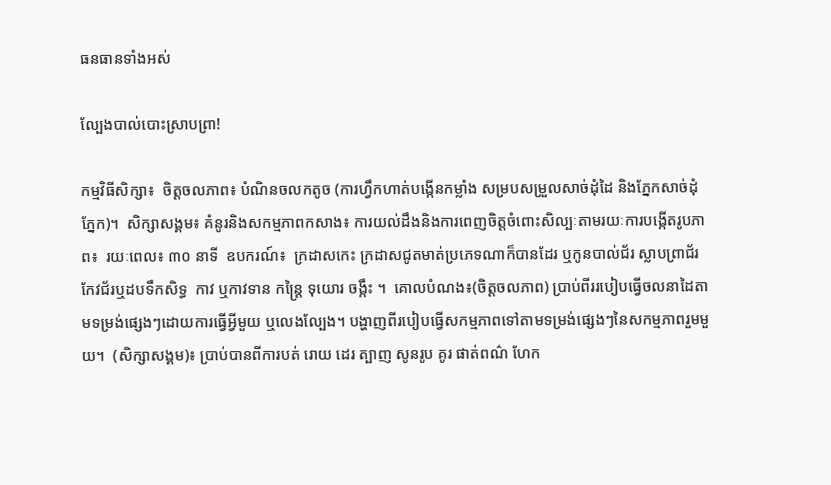ធនធានទាំងអស់

ល្បែងបាល់បោះស្រាបព្រា!

កម្មវិធីសិក្សា៖  ចិត្តចលភាព៖ បំណិនចលកតូច (ការហ្វឹកហាត់បង្កើនកម្លាំង សម្របសម្រួលសាច់ដុំដៃ និងភ្នែកសាច់ដុំភ្នែក)។  សិក្សាសង្គម៖ គំនូរនិងសកម្មភាពកសាង៖ ការយល់ដឹងនិងការពេញចិត្តចំពោះសិល្បៈតាមរយៈការបង្កើតរូបភាព៖  រយៈពេល៖ ៣០ នាទី  ឧបករណ៍៖  ក្រដាសកេះ ក្រដាសជូតមាត់ប្រភេទណាក៏បានដែរ ឬកូនបាល់ជ័រ ស្លាបព្រាជ័រ  កែវជ័រឬដបទឹកសិទ្ធ  កាវ ឬកាវទាន កន្រ្តៃ ទុយោរ ចង្កឹះ ។  គោលបំណង៖(ចិត្តចលភាព) ប្រាប់ពីររបៀបធ្វើចលនាដៃតាមទម្រង់ផ្សេងៗដោយការធ្វើអ្វីមួយ ឬលេងល្បែង។ បង្ហាញពីរបៀបធ្វើសកម្មភាពទៅតាមទម្រង់ផ្សេងៗនៃសកម្មភាពរួមមួយ។  (សិក្សាសង្គម)៖ ប្រាប់បានពីការបត់ រោយ ដេរ ត្បាញ សូនរូប គូរ ផាត់ពណ៌ ហែក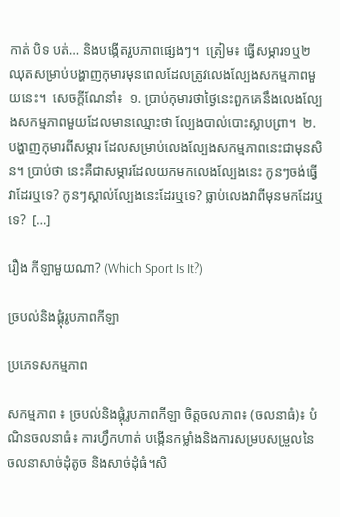កាត់ បិទ បត់… និងបង្កើតរួបភាពផ្សេងៗ។  ត្រៀម៖ ធ្វើសម្ភារ១ឬ២ឈុតសម្រាប់បង្ហាញកុមារមុនពេលដែលត្រូវលេងល្បែងសកម្មភាពមួយនេះ។  សេចក្ដីណែនាំ៖  ១. ប្រាប់កុមារថាថ្ងៃនេះពួកគេនឹងលេងល្បែងសកម្មភាពមួយដែលមានឈ្មោះថា ល្បែងបាល់បោះស្លាបព្រា។  ២. បង្ហាញកុមារពីសម្ភារ ដែលសម្រាប់លេងល្បែងសកម្មភាពនេះជាមុនសិន។ ប្រាប់ថា នេះគឺជាសម្ភារដែលយកមកលេងល្បែងនេះ កូនៗចង់ធ្វើវាដែរឬទេ? កូនៗស្គាល់ល្បែងនេះដែរឬទេ? ធ្លាប់លេងវាពីមុនមកដែរឬទេ?  […]

រឿង កីឡាមួយណា? (Which Sport Is It?)

ច្របល់និងផ្គុំរូបភាពកីឡា

ប្រភេទសកម្មភាព

សកម្មភាព ៖ ច្របល់និងផ្គុំរូបភាពកីឡា ចិត្តចលភាព៖ (ចលនាធំ)៖ បំណិនចលនាធំ៖ ការហ្វឹកហាត់ បង្កើនកម្លាំងនិងការសម្របសម្រួលនៃចលនាសាច់ដុំតូច និងសាច់ដុំធំ។សិ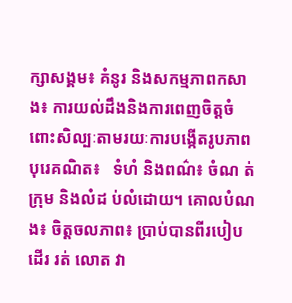ក្សាសង្គម៖ គំនូរ និងសកម្មភាពកសាង៖ ការយល់ដឹងនិងការពេញចិត្តចំពោះសិល្បៈតាមរយៈការបង្កើតរូបភាពបុរេគណិត៖   ទំហំ និងពណ៌៖ ចំណ ត់ក្រុម និងលំដ ប់លំដោយ។ គោលបំណង៖ ចិត្តចលភាព៖ ប្រាប់បានពីរបៀបដើរ រត់ លោត វា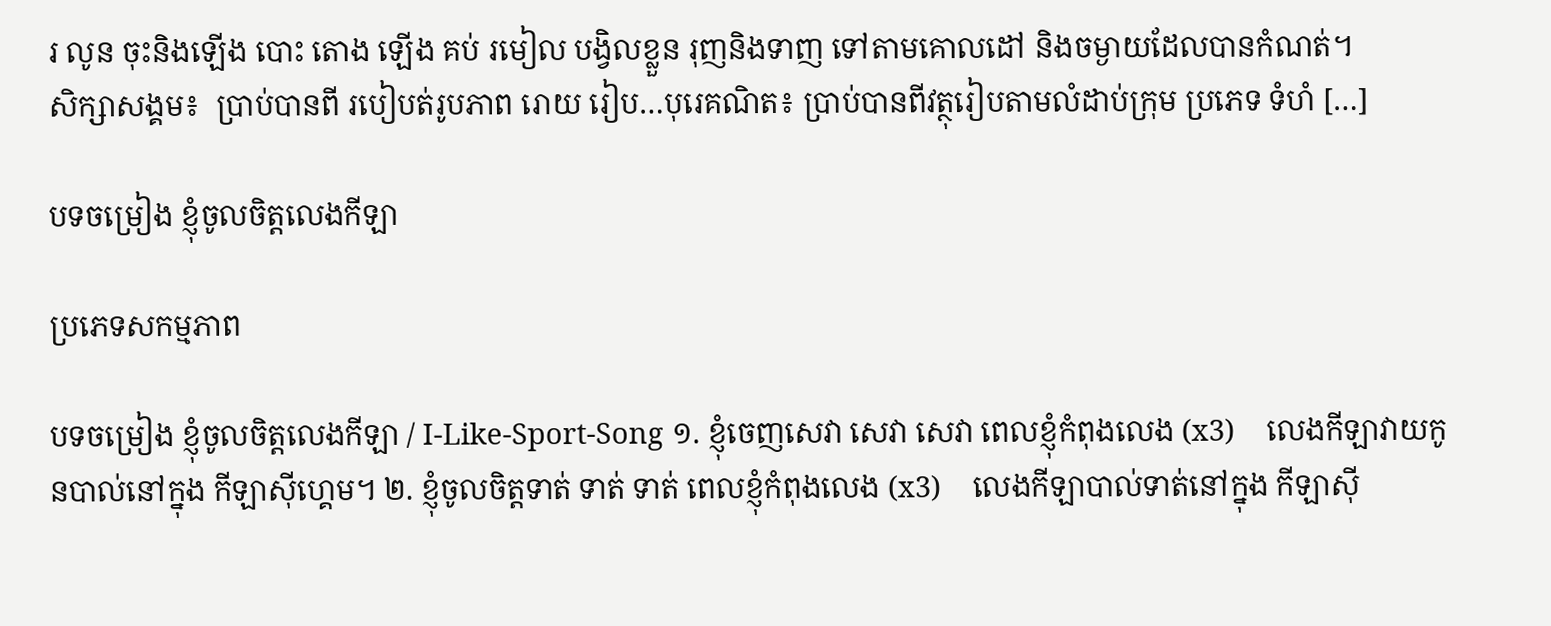រ លូន ចុះនិងឡើង បោះ តោង ឡើង គប់ រមៀល បង្វិលខ្លួន រុញនិងទាញ ទៅតាមគោលដៅ និងចម្ងាយដែលបានកំណត់។                        សិក្សាសង្គម៖  ប្រាប់បានពី របៀបត់រូបភាព រោយ រៀប…បុរេគណិត៖ ប្រាប់បានពីវត្ថុរៀបតាមលំដាប់ក្រុម ប្រភេទ ទំហំ […]

បទចម្រៀង ខ្ញុំចូលចិត្តលេងកីឡា

ប្រភេទសកម្មភាព

បទចម្រៀង ខ្ញុំចូលចិត្តលេងកីឡា / I-Like-Sport-Song ១. ខ្ញុំចេញសេវា សេវា សេវា ពេលខ្ញុំកំពុងលេង (x3)    លេងកីឡាវាយកូនបាល់នៅក្នុង កីឡាស៊ីហ្គេម។ ២. ខ្ញុំចូលចិត្តទាត់ ទាត់ ទាត់ ពេលខ្ញុំកំពុងលេង (x3)    លេងកីឡាបាល់ទាត់នៅក្នុង កីឡាស៊ី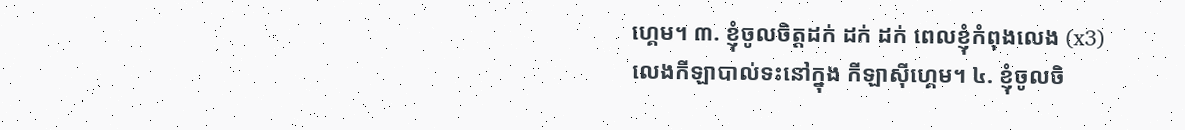ហ្គេម។ ៣. ខ្ញុំចូលចិត្តដក់ ដក់ ដក់ ពេលខ្ញុំកំពុងលេង (x3)    លេងកីឡាបាល់ទះនៅក្នុង កីឡាស៊ីហ្គេម។ ៤. ខ្ញុំចូលចិ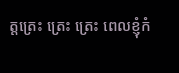ត្តត្រេះ ត្រេះ ត្រេះ ពេលខ្ញុំកំ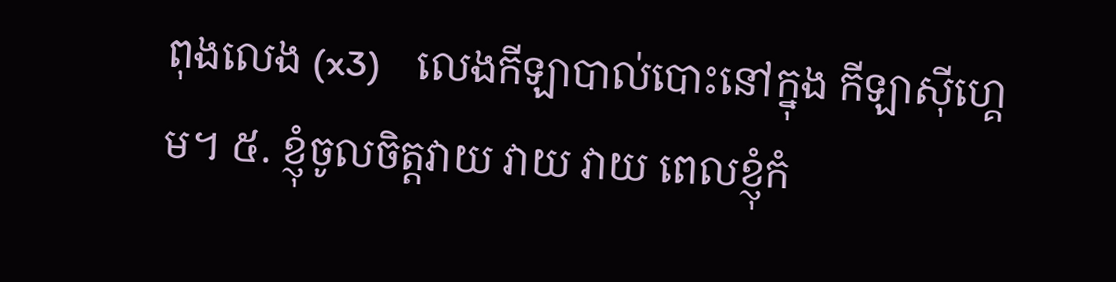ពុងលេង (x3)    លេងកីឡាបាល់បោះនៅក្នុង កីឡាស៊ីហ្គេម។ ៥. ខ្ញុំចូលចិត្តវាយ វាយ វាយ ពេលខ្ញុំកំ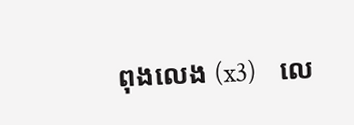ពុងលេង (x3)    លេ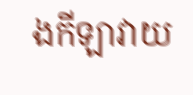ងកីឡាវាយ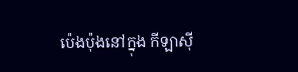ប៉េងប៉ុងនៅក្នុង កីឡាស៊ី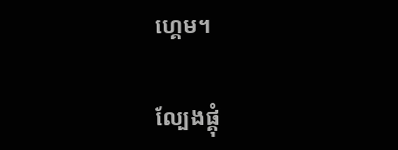ហ្គេម។

ល្បែងផ្គុំ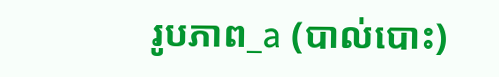រូបភាព_a (បាល់បោះ)